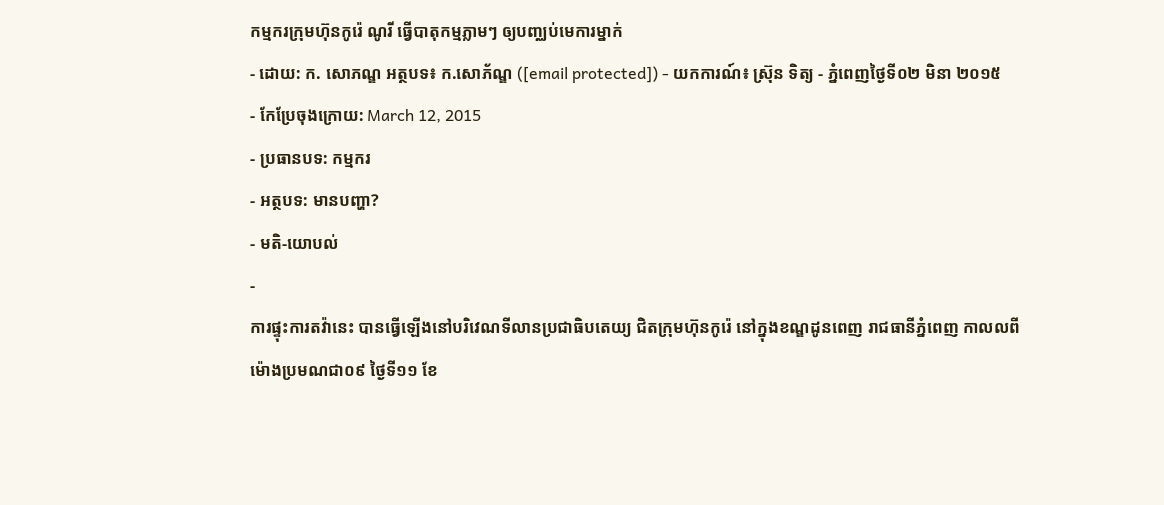កម្មករក្រុមហ៊ុនកូរ៉េ ណូរី ធ្វើបាតុកម្មភ្លាមៗ ឲ្យបញ្ឈប់មេការម្នាក់
- ដោយ: ក. សោភណ្ឌ អត្ថបទ៖ ក.សោភ័ណ្ឌ ([email protected]) - យកការណ៍៖ ស្រ៊ុន ទិត្យ - ភ្នំពេញថ្ងៃទី០២ មិនា ២០១៥
- កែប្រែចុងក្រោយ: March 12, 2015
- ប្រធានបទ: កម្មករ
- អត្ថបទ: មានបញ្ហា?
- មតិ-យោបល់
-
ការផ្ទុះការតវ៉ានេះ បានធ្វើឡើងនៅបរិវេណទីលានប្រជាធិបតេយ្យ ជិតក្រុមហ៊ុនកូរ៉េ នៅក្នុងខណ្ឌដូនពេញ រាជធានីភ្នំពេញ កាលលពីម៉ោងប្រមណជា០៩ ថ្ងៃទី១១ ខែ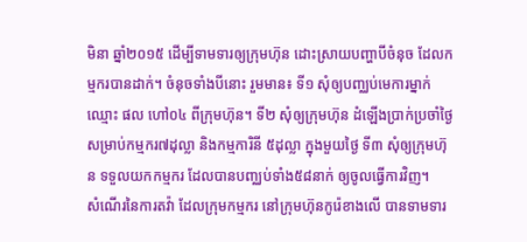មិនា ឆ្នាំ២០១៥ ដើម្បីទាមទារឲ្យក្រុមហ៊ុន ដោះស្រាយបញ្ហាបីចំនុច ដែលកម្មករបានដាក់។ ចំនុចទាំងបីនោះ រួមមាន៖ ទី១ សុំឲ្យបញ្ឈប់មេការម្នាក់ឈ្មោះ ផល ហៅ០៤ ពីក្រុមហ៊ុន។ ទី២ សុំឲ្យក្រុមហ៊ុន ដំឡើងប្រាក់ប្រចាំថ្ងៃ សម្រាប់កម្មករ៧ដុល្លា និងកម្មការិនី ៥ដុល្លា ក្នុងមួយថ្ងៃ ទី៣ សុំឲ្យក្រុមហ៊ុន ទទួលយកកម្មករ ដែលបានបញ្ឈប់ទាំង៥៨នាក់ ឲ្យចូលធ្វើការវិញ។
សំណើរនៃការតវ៉ា ដែលក្រុមកម្មករ នៅក្រុមហ៊ុនកូរ៉េខាងលើ បានទាមទារ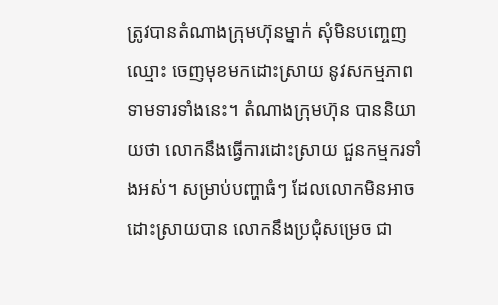ត្រូវបានតំណាងក្រុមហ៊ុនម្នាក់ សុំមិនបញ្ចេញឈ្មោះ ចេញមុខមកដោះស្រាយ នូវសកម្មភាពទាមទារទាំងនេះ។ តំណាងក្រុមហ៊ុន បាននិយាយថា លោកនឹងធ្វើការដោះស្រាយ ជួនកម្មករទាំងអស់។ សម្រាប់បញ្ហាធំៗ ដែលលោកមិនអាចដោះស្រាយបាន លោកនឹងប្រជុំសម្រេច ជា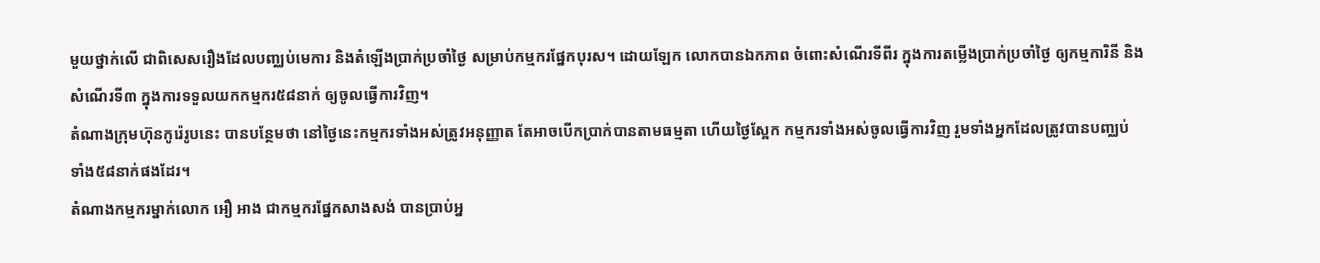មួយថ្នាក់លើ ជាពិសេសរឿងដែលបញ្ឈប់មេការ និងតំឡើងប្រាក់ប្រចាំថ្ងៃ សម្រាប់កម្មករផ្នែកបុរស។ ដោយឡែក លោកបានឯកភាព ចំពោះសំណើរទីពីរ ក្នុងការតម្លើងប្រាក់ប្រចាំថ្ងៃ ឲ្យកម្មការិនី និងសំណើរទី៣ ក្នុងការទទួលយកកម្មករ៥៨នាក់ ឲ្យចូលធ្វើការវិញ។
តំណាងក្រុមហ៊ុនកូរ៉េរូបនេះ បានបន្ថែមថា នៅថ្ងៃនេះកម្មករទាំងអស់ត្រូវអនុញ្ញាត តែអាចបើកប្រាក់បានតាមធម្មតា ហើយថ្ងៃស្អែក កម្មករទាំងអស់ចូលធ្វើការវិញ រួមទាំងអ្នកដែលត្រូវបានបញ្ឈប់ ទាំង៥៨នាក់ផងដែរ។
តំណាងកម្មករម្នាក់លោក អឿ អាង ជាកម្មករផ្នែកសាងសង់ បានប្រាប់អ្ន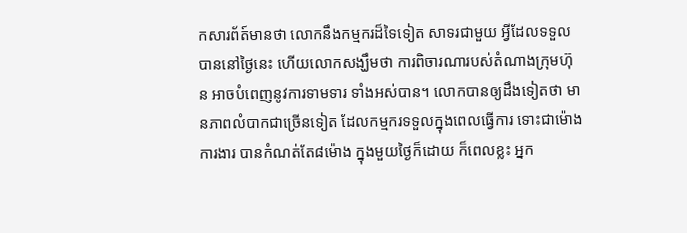កសារព័ត៍មានថា លោកនឹងកម្មករដ៏ទៃទៀត សាទរជាមួយ អ្វីដែលទទួលបាននៅថ្ងៃនេះ ហើយលោកសង្ឃឹមថា ការពិចារណារបស់តំណាងក្រុមហ៊ុន អាចបំពេញនូវការទាមទារ ទាំងអស់បាន។ លោកបានឲ្យដឹងទៀតថា មានភាពលំបាកជាច្រើនទៀត ដែលកម្មករទទួលក្នុងពេលធ្វើការ ទោះជាម៉ោងការងារ បានកំណត់តែ៨ម៉ោង ក្នុងមួយថ្ងៃក៏ដោយ ក៏ពេលខ្លះ អ្នក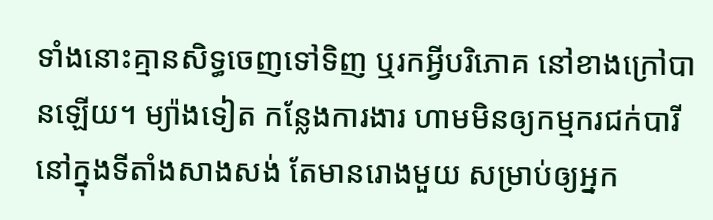ទាំងនោះគ្មានសិទ្ធចេញទៅទិញ ឬរកអ្វីបរិភោគ នៅខាងក្រៅបានឡើយ។ ម្យ៉ាងទៀត កន្លែងការងារ ហាមមិនឲ្យកម្មករជក់បារី នៅក្នុងទីតាំងសាងសង់ តែមានរោងមួយ សម្រាប់ឲ្យអ្នក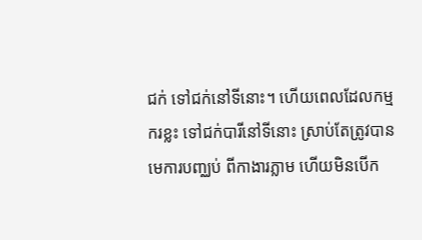ជក់ ទៅជក់នៅទីនោះ។ ហើយពេលដែលកម្មករខ្លះ ទៅជក់បារីនៅទីនោះ ស្រាប់តែត្រូវបានមេការបញ្ឈប់ ពីកាងារភ្លាម ហើយមិនបើក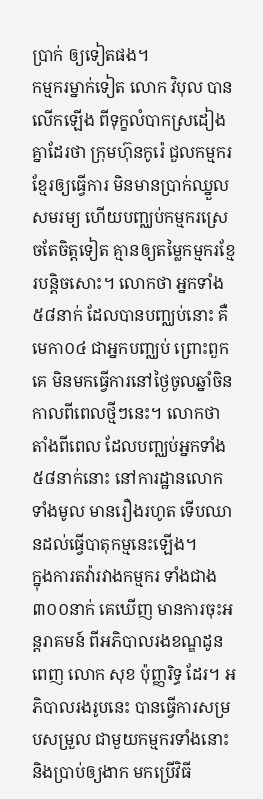ប្រាក់ ឲ្យទៀតផង។
កម្មករម្នាក់ទៀត លោក វិបុល បានលើកឡើង ពីទុក្ខលំបាកស្រដៀងគ្នាដែរថា ក្រុមហ៊ុនកូរ៉េ ជួលកម្មករខ្មែរឲ្យធ្វើការ មិនមានប្រាក់ឈ្នួលសមរម្យ ហើយបញ្ឈប់កម្មករស្រេចតែចិត្តទៀត គ្មានឲ្យតម្លៃកម្មករខ្មែរបន្តិចសោះ។ លោកថា អ្នកទាំង៥៨នាក់ ដែលបានបញ្ឈប់នោះ គឺមេកា០៤ ជាអ្នកបញ្ឈប់ ព្រោះពួកគេ មិនមកធ្វើការនៅថ្ងៃចូលឆ្នាំចិន កាលពីពេលថ្មីៗនេះ។ លោកថា តាំងពីពេល ដែលបញ្ឈប់អ្នកទាំង៥៨នាក់នោះ នៅការដ្ឋានលោកទាំងមូល មានរឿងរហូត ទើបឈានដល់ធ្វើបាតុកម្មនេះឡើង។
ក្នុងការតវ៉ារវាងកម្មករ ទាំងជាង៣០០នាក់ គេឃើញ មានការចុះអន្តរាគមន៍ ពីអភិបាលរងខណ្ឌដូនពេញ លោក សុខ ប៉ុញ្ញរិទ្ធ ដែរ។ អភិបាលរងរូបនេះ បានធ្វើការសម្របសម្រួល ជាមួយកម្មករទាំងនោះ និងប្រាប់ឲ្យងាក មកប្រើវិធី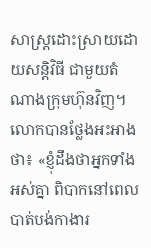សាស្ត្រដោះស្រាយដោយសន្តិវិធី ជាមួយតំណាងក្រុមហ៊ុនវិញ។ លោកបានថ្លែងអះអាងថា៖ «ខ្ញុំដឹងថាអ្នកទាំងអស់គ្នា ពិបាកនៅពេលបាត់បង់កាងារ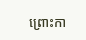ព្រោះកា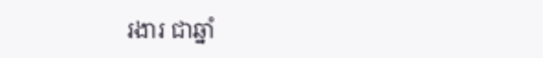រងារ ជាឆ្នាំ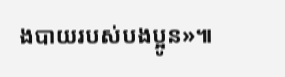ងបាយរបស់បងប្អូន»៕